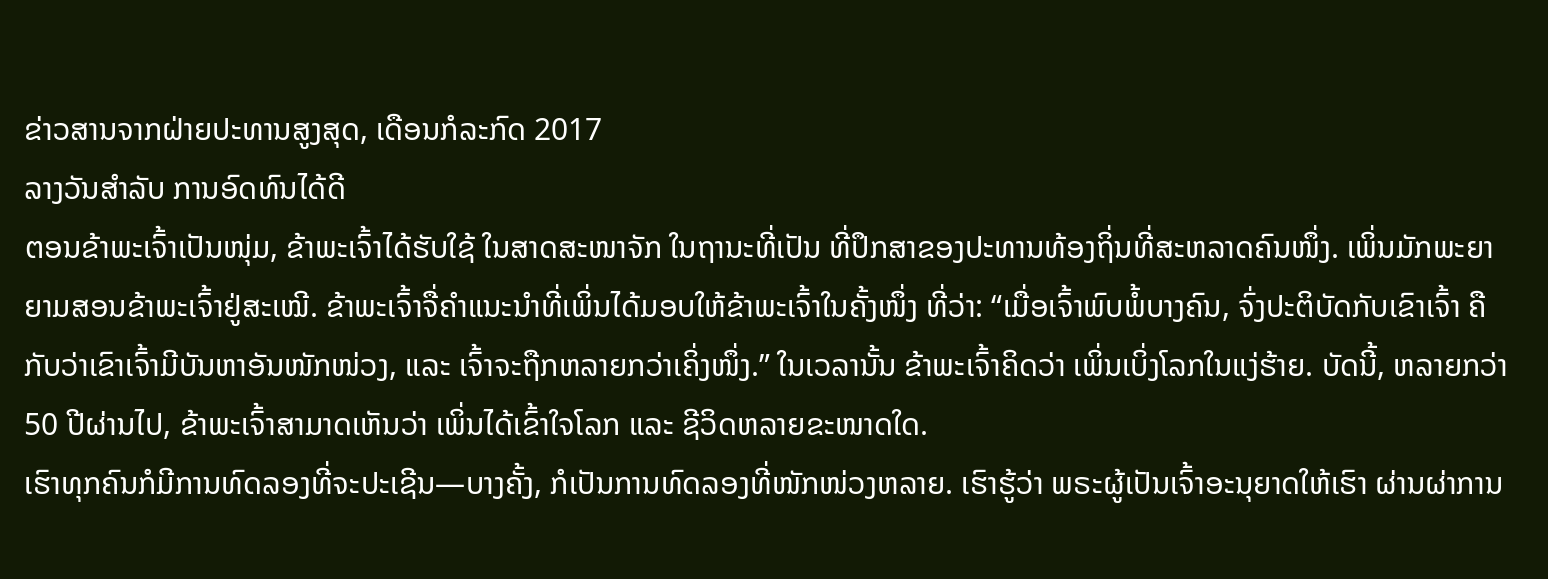ຂ່າວສານຈາກຝ່າຍປະທານສູງສຸດ, ເດືອນກໍລະກົດ 2017
ລາງວັນສຳລັບ ການອົດທົນໄດ້ດີ
ຕອນຂ້າພະເຈົ້າເປັນໜຸ່ມ, ຂ້າພະເຈົ້າໄດ້ຮັບໃຊ້ ໃນສາດສະໜາຈັກ ໃນຖານະທີ່ເປັນ ທີ່ປຶກສາຂອງປະທານທ້ອງຖິ່ນທີ່ສະຫລາດຄົນໜຶ່ງ. ເພິ່ນມັກພະຍາຍາມສອນຂ້າພະເຈົ້າຢູ່ສະເໝີ. ຂ້າພະເຈົ້າຈື່ຄຳແນະນຳທີ່ເພິ່ນໄດ້ມອບໃຫ້ຂ້າພະເຈົ້າໃນຄັ້ງໜຶ່ງ ທີ່ວ່າ: “ເມື່ອເຈົ້າພົບພໍ້ບາງຄົນ, ຈົ່ງປະຕິບັດກັບເຂົາເຈົ້າ ຄືກັບວ່າເຂົາເຈົ້າມີບັນຫາອັນໜັກໜ່ວງ, ແລະ ເຈົ້າຈະຖືກຫລາຍກວ່າເຄິ່ງໜຶ່ງ.” ໃນເວລານັ້ນ ຂ້າພະເຈົ້າຄິດວ່າ ເພິ່ນເບິ່ງໂລກໃນແງ່ຮ້າຍ. ບັດນີ້, ຫລາຍກວ່າ 50 ປີຜ່ານໄປ, ຂ້າພະເຈົ້າສາມາດເຫັນວ່າ ເພິ່ນໄດ້ເຂົ້າໃຈໂລກ ແລະ ຊີວິດຫລາຍຂະໜາດໃດ.
ເຮົາທຸກຄົນກໍມີການທົດລອງທີ່ຈະປະເຊີນ—ບາງຄັ້ງ, ກໍເປັນການທົດລອງທີ່ໜັກໜ່ວງຫລາຍ. ເຮົາຮູ້ວ່າ ພຣະຜູ້ເປັນເຈົ້າອະນຸຍາດໃຫ້ເຮົາ ຜ່ານຜ່າການ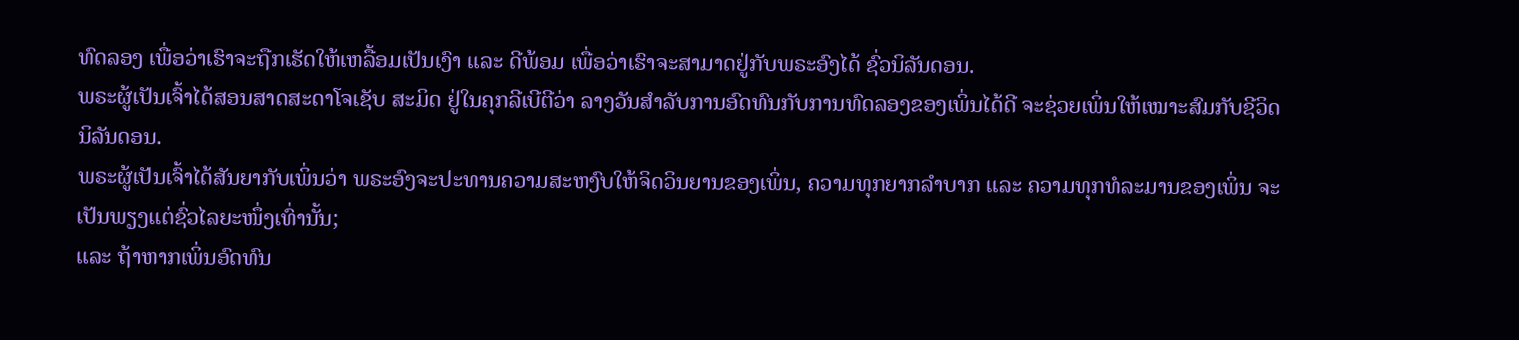ທົດລອງ ເພື່ອວ່າເຮົາຈະຖືກເຮັດໃຫ້ເຫລື້ອມເປັນເງົາ ແລະ ດີພ້ອມ ເພື່ອວ່າເຮົາຈະສາມາດຢູ່ກັບພຣະອົງໄດ້ ຊົ່ວນິລັນດອນ.
ພຣະຜູ້ເປັນເຈົ້າໄດ້ສອນສາດສະດາໂຈເຊັບ ສະມິດ ຢູ່ໃນຄຸກລີເບີຕີວ່າ ລາງວັນສຳລັບການອົດທົນກັບການທົດລອງຂອງເພິ່ນໄດ້ດີ ຈະຊ່ວຍເພິ່ນໃຫ້ເໝາະສົມກັບຊີວິດນິລັນດອນ.
ພຣະຜູ້ເປັນເຈົ້າໄດ້ສັນຍາກັບເພິ່ນວ່າ ພຣະອົງຈະປະທານຄວາມສະຫງົບໃຫ້ຈິດວິນຍານຂອງເພິ່ນ, ຄວາມທຸກຍາກລຳບາກ ແລະ ຄວາມທຸກທໍລະມານຂອງເພິ່ນ ຈະເປັນພຽງແຕ່ຊົ່ວໄລຍະໜຶ່ງເທົ່ານັ້ນ;
ແລະ ຖ້າຫາກເພິ່ນອົດທົນ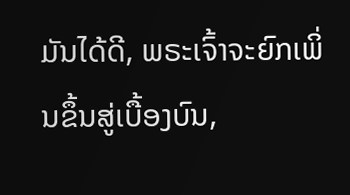ມັນໄດ້ດີ, ພຣະເຈົ້າຈະຍົກເພິ່ນຂຶ້ນສູ່ເບື້ອງບົນ,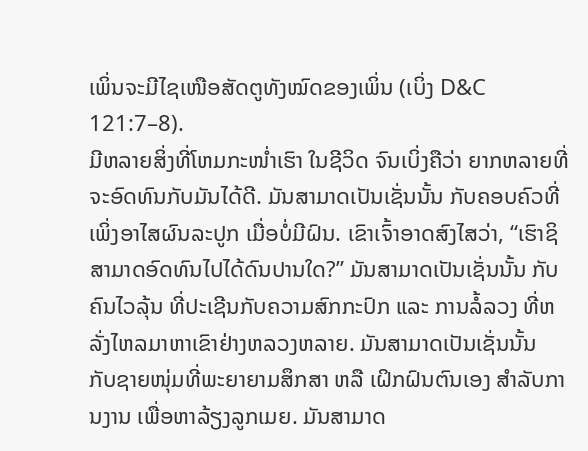ເພິ່ນຈະມີໄຊເໜືອສັດຕູທັງໝົດຂອງເພິ່ນ (ເບິ່ງ D&C 121:7–8).
ມີຫລາຍສິ່ງທີ່ໂຫມກະໜ່ຳເຮົາ ໃນຊີວິດ ຈົນເບິ່ງຄືວ່າ ຍາກຫລາຍທີ່ຈະອົດທົນກັບມັນໄດ້ດີ. ມັນສາມາດເປັນເຊັ່ນນັ້ນ ກັບຄອບຄົວທີ່ເພິ່ງອາໄສຜົນລະປູກ ເມື່ອບໍ່ມີຝົນ. ເຂົາເຈົ້າອາດສົງໄສວ່າ, “ເຮົາຊິສາມາດອົດທົນໄປໄດ້ດົນປານໃດ?” ມັນສາມາດເປັນເຊັ່ນນັ້ນ ກັບຄົນໄວລຸ້ນ ທີ່ປະເຊີນກັບຄວາມສົກກະປົກ ແລະ ການລໍ້ລວງ ທີ່ຫລັ່ງໄຫລມາຫາເຂົາຢ່າງຫລວງຫລາຍ. ມັນສາມາດເປັນເຊັ່ນນັ້ນ ກັບຊາຍໜຸ່ມທີ່ພະຍາຍາມສຶກສາ ຫລື ເຝິກຝົນຕົນເອງ ສຳລັບການງານ ເພື່ອຫາລ້ຽງລູກເມຍ. ມັນສາມາດ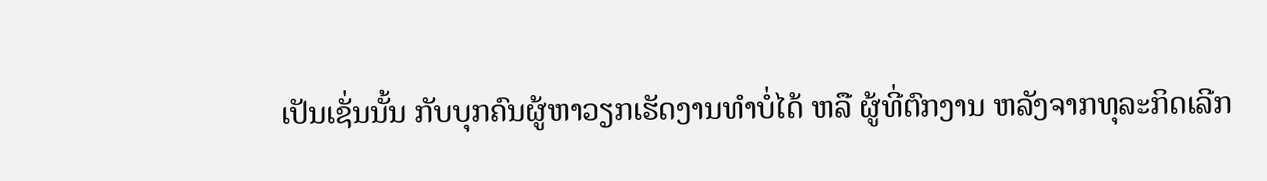ເປັນເຊັ່ນນັ້ນ ກັບບຸກຄົນຜູ້ຫາວຽກເຮັດງານທຳບໍ່ໄດ້ ຫລື ຜູ້ທີ່ຕົກງານ ຫລັງຈາກທຸລະກິດເລີກ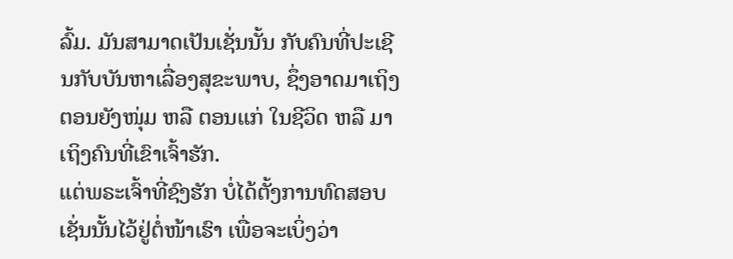ລົ້ມ. ມັນສາມາດເປັນເຊັ່ນນັ້ນ ກັບຄົນທີ່ປະເຊີນກັບບັນຫາເລື່ອງສຸຂະພາບ, ຊຶ່ງອາດມາເຖິງຕອນຍັງໜຸ່ມ ຫລື ຕອນແກ່ ໃນຊີວິດ ຫລື ມາເຖິງຄົນທີ່ເຂົາເຈົ້າຮັກ.
ແຕ່ພຣະເຈົ້າທີ່ຊົງຮັກ ບໍ່ໄດ້ຕັ້ງການທົດສອບເຊັ່ນນັ້ນໄວ້ຢູ່ຕໍ່ໜ້າເຮົາ ເພື່ອຈະເບິ່ງວ່າ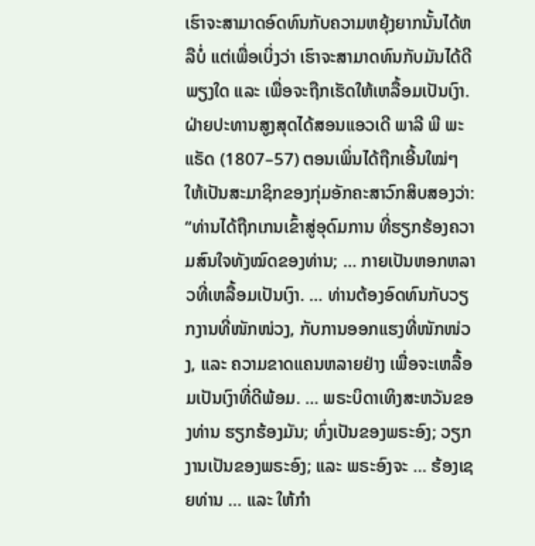ເຮົາຈະສາມາດອົດທົນກັບຄວາມຫຍຸ້ງຍາກນັ້ນໄດ້ຫລືບໍ່ ແຕ່ເພື່ອເບິ່ງວ່າ ເຮົາຈະສາມາດທົນກັບມັນໄດ້ດີພຽງໃດ ແລະ ເພື່ອຈະຖືກເຮັດໃຫ້ເຫລື້ອມເປັນເງົາ.
ຝ່າຍປະທານສູງສຸດໄດ້ສອນແອວເດີ ພາລີ ພີ ພະແຣັດ (1807–57) ຕອນເພິ່ນໄດ້ຖືກເອີ້ນໃໝ່ໆ ໃຫ້ເປັນສະມາຊິກຂອງກຸ່ມອັກຄະສາວົກສິບສອງວ່າ: “ທ່ານໄດ້ຖືກເກນເຂົ້າສູ່ອຸດົມການ ທີ່ຮຽກຮ້ອງຄວາມສົນໃຈທັງໝົດຂອງທ່ານ; … ກາຍເປັນຫອກຫລາວທີ່ເຫລື້ອມເປັນເງົາ. … ທ່ານຕ້ອງອົດທົນກັບວຽກງານທີ່ໜັກໜ່ວງ, ກັບການອອກແຮງທີ່ໜັກໜ່ວງ, ແລະ ຄວາມຂາດແຄນຫລາຍຢ່າງ ເພື່ອຈະເຫລື້ອມເປັນເງົາທີ່ດີພ້ອມ. … ພຣະບິດາເທິງສະຫວັນຂອງທ່ານ ຮຽກຮ້ອງມັນ; ທົ່ງເປັນຂອງພຣະອົງ; ວຽກງານເປັນຂອງພຣະອົງ; ແລະ ພຣະອົງຈະ … ຮ້ອງເຊຍທ່ານ … ແລະ ໃຫ້ກຳ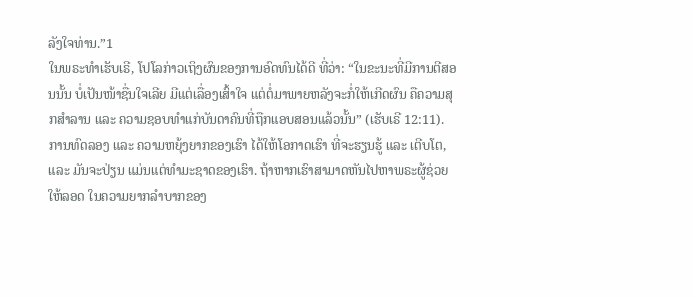ລັງໃຈທ່ານ.”1
ໃນພຣະທຳເຮັບເຣີ, ໂປໂລກ່າວເຖິງຜົນຂອງການອົດທົນໄດ້ດີ ທີ່ວ່າ: “ໃນຂະນະທີ່ມີການຕີສອນນັ້ນ ບໍ່ເປັນໜ້າຊື່ນໃຈເລີຍ ມີແຕ່ເລື່ອງເສົ້າໃຈ ແຕ່ຕໍ່ມາພາຍຫລັງຈະກໍ່ໃຫ້ເກີດຜົນ ຄືຄວາມສຸກສຳລານ ແລະ ຄວາມຊອບທຳແກ່ບັນດາຄົນທີ່ຖືກແອບສອນແລ້ວນັ້ນ” (ເຮັບເຣີ 12:11).
ການທົດລອງ ແລະ ຄວາມຫຍຸ້ງຍາກຂອງເຮົາ ໄດ້ໃຫ້ໂອກາດເຮົາ ທີ່ຈະຮຽນຮູ້ ແລະ ເຕີບໂຕ, ແລະ ມັນຈະປ່ຽນ ແມ່ນແຕ່ທຳມະຊາດຂອງເຮົາ. ຖ້າຫາກເຮົາສາມາດຫັນໄປຫາພຣະຜູ້ຊ່ວຍໃຫ້ລອດ ໃນຄວາມຍາກລຳບາກຂອງ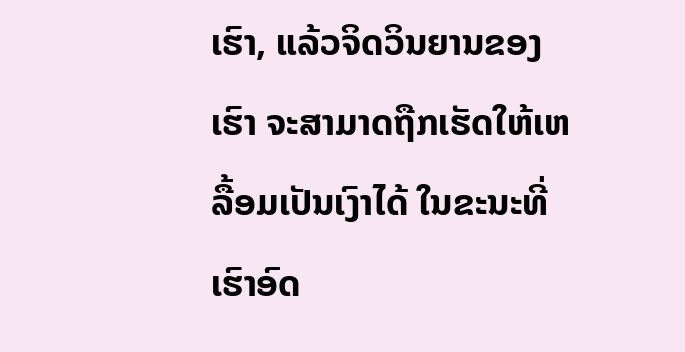ເຮົາ, ແລ້ວຈິດວິນຍານຂອງເຮົາ ຈະສາມາດຖືກເຮັດໃຫ້ເຫລື້ອມເປັນເງົາໄດ້ ໃນຂະນະທີ່ເຮົາອົດ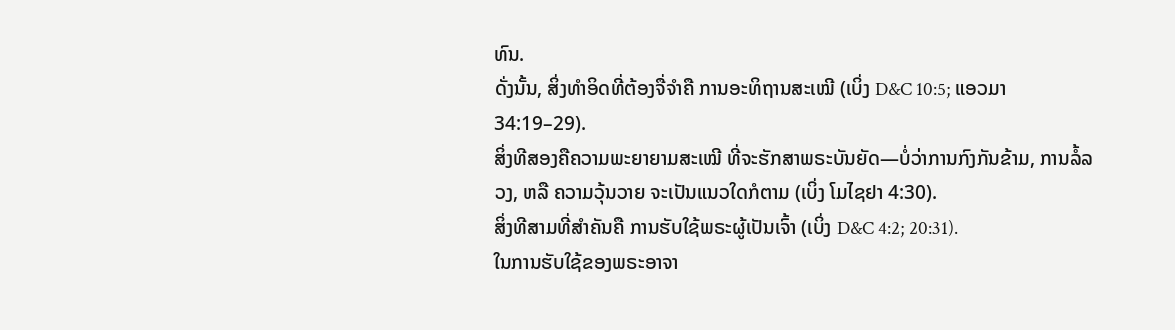ທົນ.
ດັ່ງນັ້ນ, ສິ່ງທຳອິດທີ່ຕ້ອງຈື່ຈຳຄື ການອະທິຖານສະເໝີ (ເບິ່ງ D&C 10:5; ແອວມາ 34:19–29).
ສິ່ງທີສອງຄືຄວາມພະຍາຍາມສະເໝີ ທີ່ຈະຮັກສາພຣະບັນຍັດ—ບໍ່ວ່າການກົງກັນຂ້າມ, ການລໍ້ລວງ, ຫລື ຄວາມວຸ້ນວາຍ ຈະເປັນແນວໃດກໍຕາມ (ເບິ່ງ ໂມໄຊຢາ 4:30).
ສິ່ງທີສາມທີ່ສຳຄັນຄື ການຮັບໃຊ້ພຣະຜູ້ເປັນເຈົ້າ (ເບິ່ງ D&C 4:2; 20:31).
ໃນການຮັບໃຊ້ຂອງພຣະອາຈາ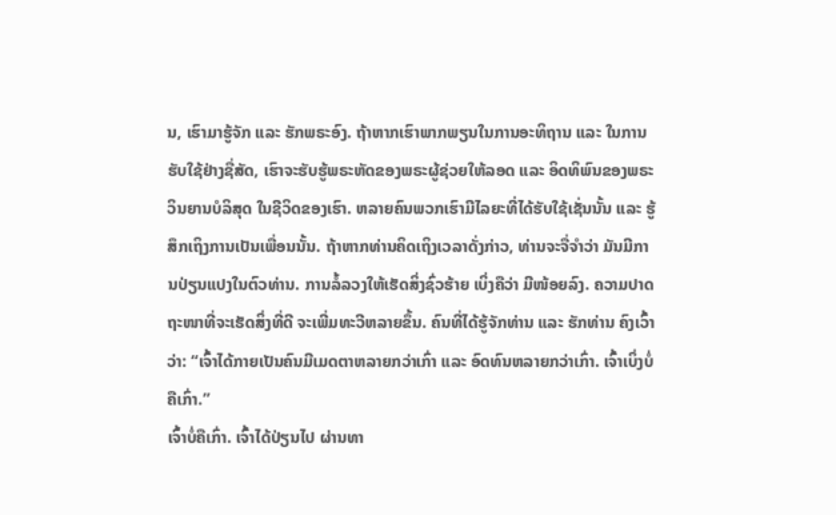ນ, ເຮົາມາຮູ້ຈັກ ແລະ ຮັກພຣະອົງ. ຖ້າຫາກເຮົາພາກພຽນໃນການອະທິຖານ ແລະ ໃນການຮັບໃຊ້ຢ່າງຊື່ສັດ, ເຮົາຈະຮັບຮູ້ພຣະຫັດຂອງພຣະຜູ້ຊ່ວຍໃຫ້ລອດ ແລະ ອິດທິພົນຂອງພຣະວິນຍານບໍລິສຸດ ໃນຊີວິດຂອງເຮົາ. ຫລາຍຄົນພວກເຮົາມີໄລຍະທີ່ໄດ້ຮັບໃຊ້ເຊັ່ນນັ້ນ ແລະ ຮູ້ສຶກເຖິງການເປັນເພື່ອນນັ້ນ. ຖ້າຫາກທ່ານຄິດເຖິງເວລາດັ່ງກ່າວ, ທ່ານຈະຈື່ຈຳວ່າ ມັນມີການປ່ຽນແປງໃນຕົວທ່ານ. ການລໍ້ລວງໃຫ້ເຮັດສິ່ງຊົ່ວຮ້າຍ ເບິ່ງຄືວ່າ ມີໜ້ອຍລົງ. ຄວາມປາດຖະໜາທີ່ຈະເຮັດສິ່ງທີ່ດີ ຈະເພີ່ມທະວີຫລາຍຂຶ້ນ. ຄົນທີ່ໄດ້ຮູ້ຈັກທ່ານ ແລະ ຮັກທ່ານ ຄົງເວົ້າວ່າ: “ເຈົ້າໄດ້ກາຍເປັນຄົນມີເມດຕາຫລາຍກວ່າເກົ່າ ແລະ ອົດທົນຫລາຍກວ່າເກົ່າ. ເຈົ້າເບິ່ງບໍ່ຄືເກົ່າ.”
ເຈົ້າບໍ່ຄືເກົ່າ. ເຈົ້າໄດ້ປ່ຽນໄປ ຜ່ານທາ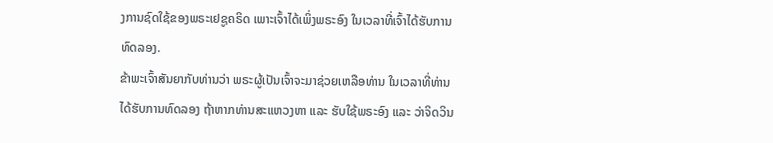ງການຊົດໃຊ້ຂອງພຣະເຢຊູຄຣິດ ເພາະເຈົ້າໄດ້ເພິ່ງພຣະອົງ ໃນເວລາທີ່ເຈົ້າໄດ້ຮັບການທົດລອງ.
ຂ້າພະເຈົ້າສັນຍາກັບທ່ານວ່າ ພຣະຜູ້ເປັນເຈົ້າຈະມາຊ່ວຍເຫລືອທ່ານ ໃນເວລາທີ່ທ່ານໄດ້ຮັບການທົດລອງ ຖ້າຫາກທ່ານສະແຫວງຫາ ແລະ ຮັບໃຊ້ພຣະອົງ ແລະ ວ່າຈິດວິນ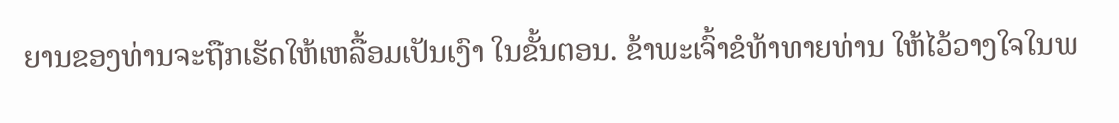ຍານຂອງທ່ານຈະຖືກເຮັດໃຫ້ເຫລື້ອມເປັນເງົາ ໃນຂັ້ນຕອນ. ຂ້າພະເຈົ້າຂໍທ້າທາຍທ່ານ ໃຫ້ໄວ້ວາງໃຈໃນພ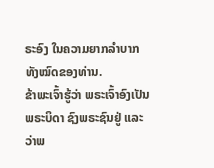ຣະອົງ ໃນຄວາມຍາກລຳບາກທັງໝົດຂອງທ່ານ.
ຂ້າພະເຈົ້າຮູ້ວ່າ ພຣະເຈົ້າອົງເປັນພຣະບິດາ ຊົງພຣະຊົນຢູ່ ແລະ ວ່າພ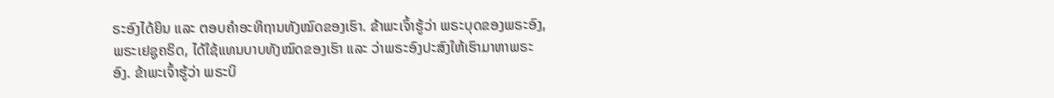ຣະອົງໄດ້ຍິນ ແລະ ຕອບຄຳອະທິຖານທັງໝົດຂອງເຮົາ. ຂ້າພະເຈົ້າຮູ້ວ່າ ພຣະບຸດຂອງພຣະອົງ, ພຣະເຢຊູຄຣິດ, ໄດ້ໃຊ້ແທນບາບທັງໝົດຂອງເຮົາ ແລະ ວ່າພຣະອົງປະສົງໃຫ້ເຮົາມາຫາພຣະອົງ. ຂ້າພະເຈົ້າຮູ້ວ່າ ພຣະບິ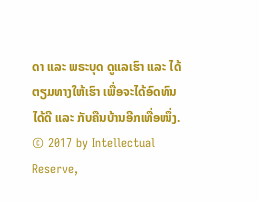ດາ ແລະ ພຣະບຸດ ດູແລເຮົາ ແລະ ໄດ້ຕຽມທາງໃຫ້ເຮົາ ເພື່ອຈະໄດ້ອົດທົນໄດ້ດີ ແລະ ກັບຄືນບ້ານອີກເທື່ອໜຶ່ງ.
© 2017 by Intellectual Reserve,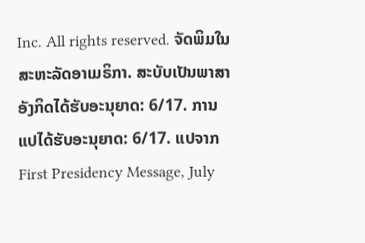Inc. All rights reserved. ຈັດພິມໃນສະຫະລັດອາເມຣິກາ. ສະບັບເປັນພາສາອັງກິດໄດ້ຮັບອະນຸຍາດ: 6/17. ການແປໄດ້ຮັບອະນຸຍາດ: 6/17. ແປຈາກ First Presidency Message, July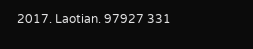2017. Laotian. 97927 331